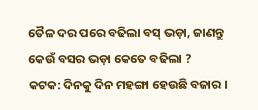ତୈଳ ଦର ପରେ ବଢିଲା ବସ୍ ଭଡ଼ା, ଜାଣନ୍ତୁ କେଉଁ ବସର ଭଡ଼ା କେତେ ବଢିଲା ?
କଟକ: ଦିନକୁ ଦିନ ମହଙ୍ଗା ହେଉଛି ବଜାର ।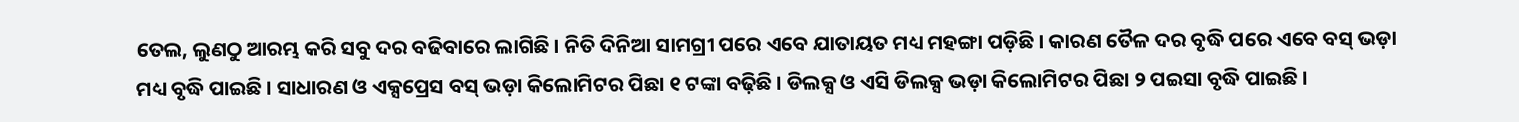ତେଲ, ଲୁଣଠୁ ଆରମ୍ଭ କରି ସବୁ ଦର ବଢିବାରେ ଲାଗିଛି । ନିତି ଦିନିଆ ସାମଗ୍ରୀ ପରେ ଏବେ ଯାତାୟତ ମଧ୍ୟ ମହଙ୍ଗା ପଡ଼ିଛି । କାରଣ ତୈଳ ଦର ବୃଦ୍ଧି ପରେ ଏବେ ବସ୍ ଭଡ଼ା ମଧ୍ୟ ବୃଦ୍ଧି ପାଇଛି । ସାଧାରଣ ଓ ଏକ୍ସପ୍ରେସ ବସ୍ ଭଡ଼ା କିଲୋମିଟର ପିଛା ୧ ଟଙ୍କା ବଢ଼ିଛି । ଡିଲକ୍ସ ଓ ଏସି ଡିଲକ୍ସ ଭଡ଼ା କିଲୋମିଟର ପିଛା ୨ ପଇସା ବୃଦ୍ଧି ପାଇଛି ।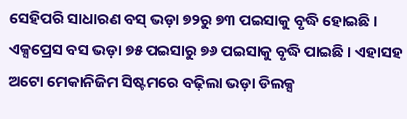ସେହିପରି ସାଧାରଣ ବସ୍ ଭଡ଼ା ୭୨ରୁ ୭୩ ପଇସାକୁ ବୃଦ୍ଧି ହୋଇଛି । ଏକ୍ସପ୍ରେସ ବସ ଭଡ଼ା ୭୫ ପଇସାରୁ ୭୬ ପଇସାକୁ ବୃଦ୍ଧି ପାଇଛି । ଏହାସହ ଅଟୋ ମେକାନିଜିମ ସିଷ୍ଟମରେ ବଢ଼ିଲା ଭଡ଼ା ଡିଲକ୍ସ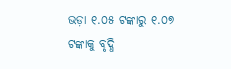ଭଡ଼ା ୧.୦୫ ଟଙ୍କାରୁ ୧.୦୭ ଟଙ୍କାକୁ ବୃଦ୍ଧି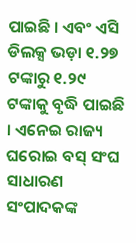ପାଇଛି । ଏବଂ ଏସି ଡିଲକ୍ସ ଭଡ଼ା ୧.୨୭ ଟଙ୍କାରୁ ୧.୨୯ ଟଙ୍କାକୁ ବୃଦ୍ଧି ପାଇଛି । ଏନେଇ ରାଜ୍ୟ ଘରୋଇ ବସ୍ ସଂଘ ସାଧାରଣ ସଂପାଦକଙ୍କ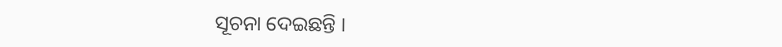ସୂଚନା ଦେଇଛନ୍ତି ।